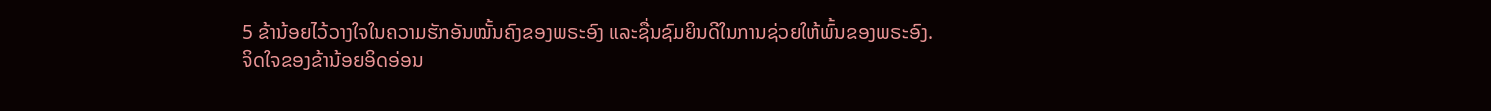5 ຂ້ານ້ອຍໄວ້ວາງໃຈໃນຄວາມຮັກອັນໝັ້ນຄົງຂອງພຣະອົງ ແລະຊື່ນຊົມຍິນດີໃນການຊ່ວຍໃຫ້ພົ້ນຂອງພຣະອົງ.
ຈິດໃຈຂອງຂ້ານ້ອຍອິດອ່ອນ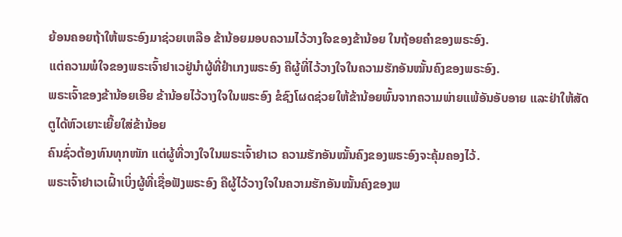ຍ້ອນຄອຍຖ້າໃຫ້ພຣະອົງມາຊ່ວຍເຫລືອ ຂ້ານ້ອຍມອບຄວາມໄວ້ວາງໃຈຂອງຂ້ານ້ອຍ ໃນຖ້ອຍຄຳຂອງພຣະອົງ.
ແຕ່ຄວາມພໍໃຈຂອງພຣະເຈົ້າຢາເວຢູ່ນຳຜູ້ທີ່ຢຳເກງພຣະອົງ ຄືຜູ້ທີ່ໄວ້ວາງໃຈໃນຄວາມຮັກອັນໝັ້ນຄົງຂອງພຣະອົງ.
ພຣະເຈົ້າຂອງຂ້ານ້ອຍເອີຍ ຂ້ານ້ອຍໄວ້ວາງໃຈໃນພຣະອົງ ຂໍຊົງໂຜດຊ່ວຍໃຫ້ຂ້ານ້ອຍພົ້ນຈາກຄວາມພ່າຍແພ້ອັນອັບອາຍ ແລະຢ່າໃຫ້ສັດຕູໄດ້ຫົວເຍາະເຍີ້ຍໃສ່ຂ້ານ້ອຍ
ຄົນຊົ່ວຕ້ອງທົນທຸກໜັກ ແຕ່ຜູ້ທີ່ວາງໃຈໃນພຣະເຈົ້າຢາເວ ຄວາມຮັກອັນໝັ້ນຄົງຂອງພຣະອົງຈະຄຸ້ມຄອງໄວ້.
ພຣະເຈົ້າຢາເວເຝົ້າເບິ່ງຜູ້ທີ່ເຊື່ອຟັງພຣະອົງ ຄືຜູ້ໄວ້ວາງໃຈໃນຄວາມຮັກອັນໝັ້ນຄົງຂອງພ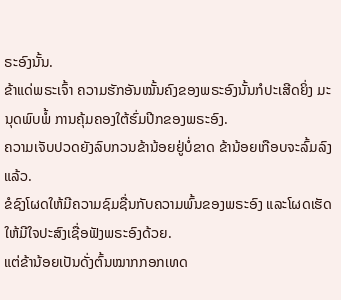ຣະອົງນັ້ນ.
ຂ້າແດ່ພຣະເຈົ້າ ຄວາມຮັກອັນໝັ້ນຄົງຂອງພຣະອົງນັ້ນກໍປະເສີດຍິ່ງ ມະນຸດພົບພໍ້ ການຄຸ້ມຄອງໃຕ້ຮົ່ມປີກຂອງພຣະອົງ.
ຄວາມເຈັບປວດຍັງລົບກວນຂ້ານ້ອຍຢູ່ບໍ່ຂາດ ຂ້ານ້ອຍເກືອບຈະລົ້ມລົງແລ້ວ.
ຂໍຊົງໂຜດໃຫ້ມີຄວາມຊົມຊື່ນກັບຄວາມພົ້ນຂອງພຣະອົງ ແລະໂຜດເຮັດໃຫ້ມີໃຈປະສົງເຊື່ອຟັງພຣະອົງດ້ວຍ.
ແຕ່ຂ້ານ້ອຍເປັນດັ່ງຕົ້ນໝາກກອກເທດ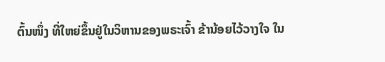ຕົ້ນໜຶ່ງ ທີ່ໃຫຍ່ຂຶ້ນຢູ່ໃນວິຫານຂອງພຣະເຈົ້າ ຂ້ານ້ອຍໄວ້ວາງໃຈ ໃນ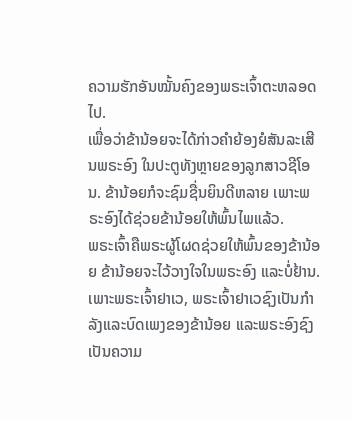ຄວາມຮັກອັນໝັ້ນຄົງຂອງພຣະເຈົ້າຕະຫລອດໄປ.
ເພື່ອວ່າຂ້ານ້ອຍຈະໄດ້ກ່າວຄຳຍ້ອງຍໍສັນລະເສີນພຣະອົງ ໃນປະຕູທັງຫຼາຍຂອງລູກສາວຊີໂອນ. ຂ້ານ້ອຍກໍຈະຊົມຊື່ນຍິນດີຫລາຍ ເພາະພຣະອົງໄດ້ຊ່ວຍຂ້ານ້ອຍໃຫ້ພົ້ນໄພແລ້ວ.
ພຣະເຈົ້າຄືພຣະຜູ້ໂຜດຊ່ວຍໃຫ້ພົ້ນຂອງຂ້ານ້ອຍ ຂ້ານ້ອຍຈະໄວ້ວາງໃຈໃນພຣະອົງ ແລະບໍ່ຢ້ານ. ເພາະພຣະເຈົ້າຢາເວ, ພຣະເຈົ້າຢາເວຊົງເປັນກຳລັງແລະບົດເພງຂອງຂ້ານ້ອຍ ແລະພຣະອົງຊົງເປັນຄວາມ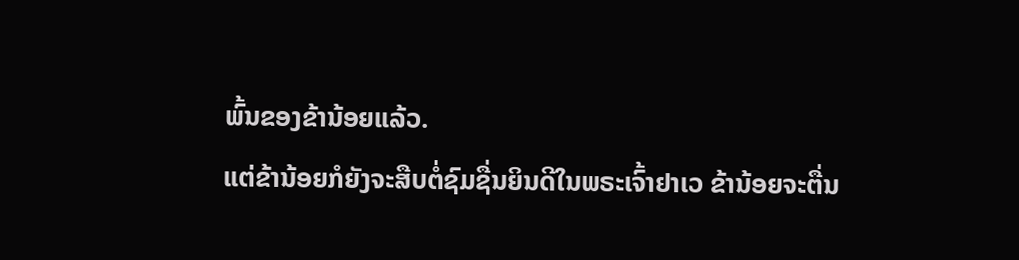ພົ້ນຂອງຂ້ານ້ອຍແລ້ວ.
ແຕ່ຂ້ານ້ອຍກໍຍັງຈະສືບຕໍ່ຊົມຊື່ນຍິນດີໃນພຣະເຈົ້າຢາເວ ຂ້ານ້ອຍຈະຕື່ນ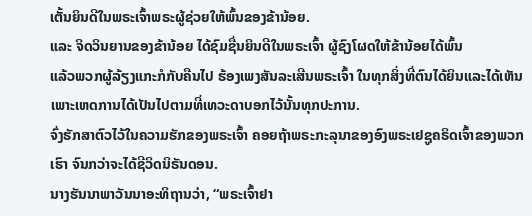ເຕັ້ນຍິນດີໃນພຣະເຈົ້າພຣະຜູ້ຊ່ວຍໃຫ້ພົ້ນຂອງຂ້ານ້ອຍ.
ແລະ ຈິດວິນຍານຂອງຂ້ານ້ອຍ ໄດ້ຊົມຊື່ນຍິນດີໃນພຣະເຈົ້າ ຜູ້ຊົງໂຜດໃຫ້ຂ້ານ້ອຍໄດ້ພົ້ນ
ແລ້ວພວກຜູ້ລ້ຽງແກະກໍກັບຄືນໄປ ຮ້ອງເພງສັນລະເສີນພຣະເຈົ້າ ໃນທຸກສິ່ງທີ່ຕົນໄດ້ຍິນແລະໄດ້ເຫັນ ເພາະເຫດການໄດ້ເປັນໄປຕາມທີ່ເທວະດາບອກໄວ້ນັ້ນທຸກປະການ.
ຈົ່ງຮັກສາຕົວໄວ້ໃນຄວາມຮັກຂອງພຣະເຈົ້າ ຄອຍຖ້າພຣະກະລຸນາຂອງອົງພຣະເຢຊູຄຣິດເຈົ້າຂອງພວກເຮົາ ຈົນກວ່າຈະໄດ້ຊີວິດນິຣັນດອນ.
ນາງຮັນນາພາວັນນາອະທິຖານວ່າ, “ພຣະເຈົ້າຢາ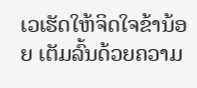ເວເຮັດໃຫ້ຈິດໃຈຂ້ານ້ອຍ ເຕັມລົ້ນດ້ວຍຄວາມ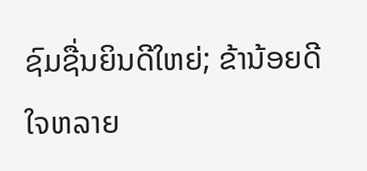ຊົມຊື່ນຍິນດີໃຫຍ່; ຂ້ານ້ອຍດີໃຈຫລາຍ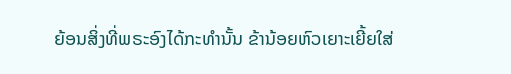ຍ້ອນສິ່ງທີ່ພຣະອົງໄດ້ກະທຳນັ້ນ ຂ້ານ້ອຍຫົວເຍາະເຍີ້ຍໃສ່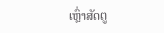ເຫຼົ່າສັດຕູ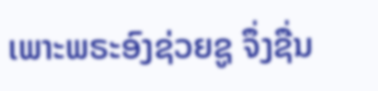ເພາະພຣະອົງຊ່ວຍຊູ ຈຶ່ງຊື່ນ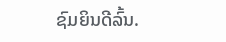ຊົມຍິນດີລົ້ນ.